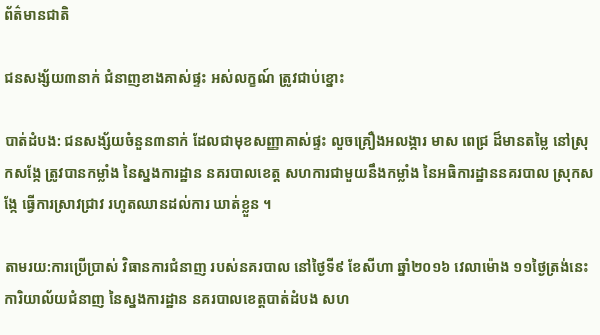ព័ត៌មានជាតិ

ជនសង្ស័យ៣នាក់ ជំនាញខាងគាស់ផ្ទះ អស់លក្ខណ៍ ត្រូវជាប់ខ្នោះ

បាត់ដំបង: ជនសង្ស័យចំនួន៣នាក់ ដែលជាមុខសញ្ញាគាស់ផ្ទះ លួចគ្រឿងអលង្ការ មាស ពេជ្រ ដ៏មានតម្លៃ នៅស្រុកសង្កែ ត្រូវបានកម្លាំង នៃស្នងការដ្ឋាន នគរបាលខេត្ត សហការជាមួយនឹងកម្លាំង នៃអធិការដ្ឋាននគរបាល ស្រុកសង្កែ ធ្វើការស្រាវជ្រាវ រហូតឈានដល់ការ ឃាត់ខ្លួន ។

តាមរយ:ការប្រើប្រាស់ វិធានការជំនាញ របស់នគរបាល នៅថ្ងៃទី៩ ខែសីហា ឆ្នាំ២០១៦ វេលាម៉ោង ១១ថ្ងៃត្រង់នេះ ការិយាល័យជំនាញ នៃស្នងការដ្ឋាន នគរបាលខេត្តបាត់ដំបង សហ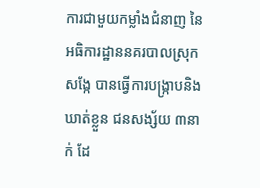ការជាមួយកម្លាំងជំនាញ នៃអធិការដ្ឋាននគរបាលស្រុកសង្កែ បានធ្វើការបង្ក្រាបនិងឃាត់ខ្លួន ជនសង្ស័យ ៣នាក់ ដែ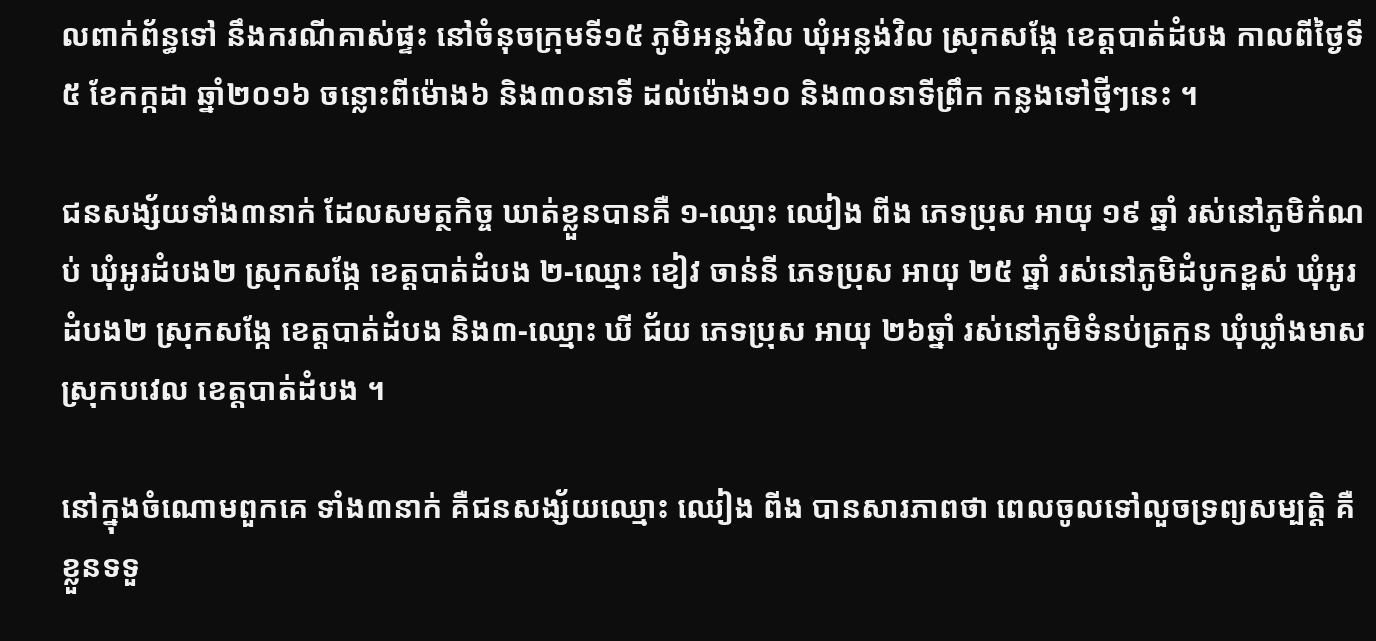លពាក់ព័ន្ធទៅ នឹងករណីគាស់ផ្ទះ នៅចំនុចក្រុមទី១៥ ភូមិអន្លង់វិល ឃុំអន្លង់វិល ស្រុកសង្កែ ខេត្តបាត់ដំបង កាលពីថ្ងៃទី៥ ខែកក្កដា ឆ្នាំ២០១៦ ចន្លោះពីម៉ោង៦ និង៣០នាទី ដល់ម៉ោង១០ និង៣០នាទីព្រឹក កន្លងទៅថ្មីៗនេះ ។

ជនសង្ស័យទាំង៣នាក់ ដែលសមត្ថកិច្ច ឃាត់ខ្លួនបានគឺ ១-ឈ្មោះ ឈៀង ពីង ភេទប្រុស អាយុ ១៩ ឆ្នាំ រស់នៅភូមិកំណប់ ឃុំអូរដំបង២ ស្រុកសង្កែ ខេត្តបាត់ដំបង ២-ឈ្មោះ ខៀវ ចាន់នី ភេទប្រុស អាយុ ២៥ ឆ្នាំ រស់នៅភូមិដំបូកខ្ពស់ ឃុំអូរដំបង២ ស្រុកសង្កែ ខេត្តបាត់ដំបង និង៣-ឈ្មោះ ឃី ជ័យ ភេទប្រុស អាយុ ២៦ឆ្នាំ រស់នៅភូមិទំនប់ត្រកួន ឃុំឃ្លាំងមាស ស្រុកបវេល ខេត្តបាត់ដំបង ។

នៅក្នុងចំណោមពួកគេ ទាំង៣នាក់ គឺជនសង្ស័យឈ្មោះ ឈៀង ពីង បានសារភាពថា ពេលចូលទៅលួចទ្រព្យសម្បត្តិ គឺខ្លួនទទួ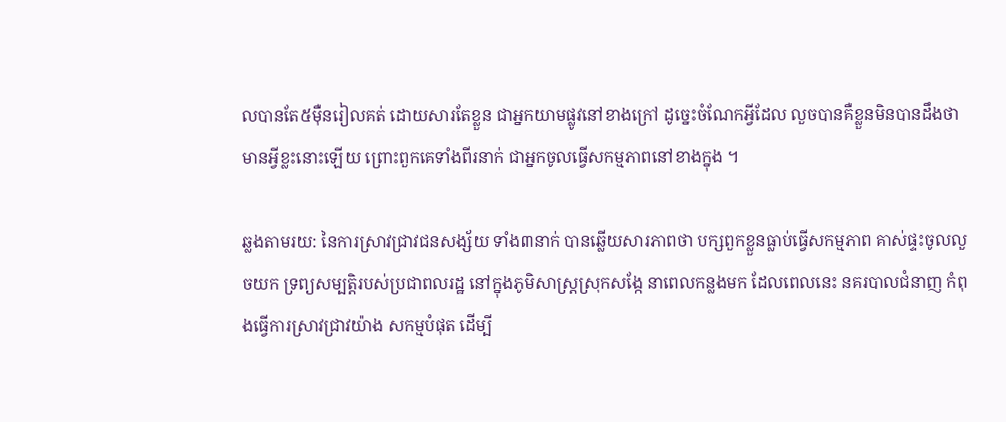លបានតែ៥ម៉ឺនរៀលគត់ ដោយសារតែខ្លួន ជាអ្នកយាមផ្លូវនៅខាងក្រៅ ដូច្នេះចំណែកអ្វីដែល លួចបានគឺខ្លួនមិនបានដឹងថា មានអ្វីខ្លះនោះឡើយ ព្រោះពួកគេទាំងពីរនាក់ ជាអ្នកចូលធ្វើសកម្មភាពនៅខាងក្នុង ។

ឆ្លងតាមរយ: នៃការស្រាវជ្រាវជនសង្ស័យ ទាំង៣នាក់ បានឆ្លើយសារភាពថា បក្សពួកខ្លួនធ្លាប់ធ្វើសកម្មភាព គាស់ផ្ទះចូលលួចយក ទ្រព្យសម្បត្តិរបស់ប្រជាពលរដ្ឋ នៅក្នុងភូមិសាស្ត្រស្រុកសង្កែ នាពេលកន្លងមក ដែលពេលនេះ នគរបាលជំនាញ កំពុងធ្វើការស្រាវជ្រាវយ៉ាង សកម្មបំផុត ដើម្បី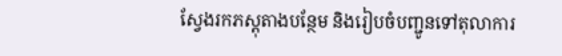ស្វែងរកភស្តុតាងបន្ថែម និងរៀបចំបញ្ជូនទៅតុលាការ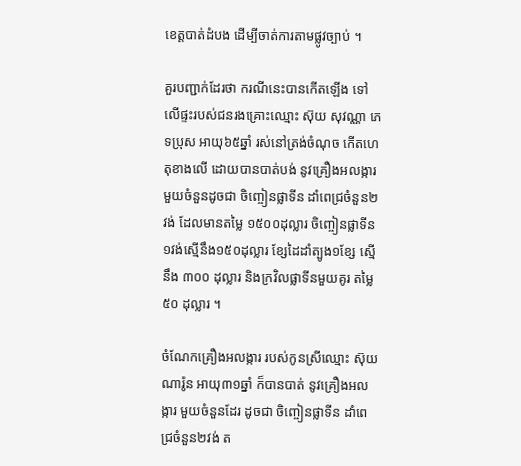ខេត្តបាត់ដំបង ដើម្បីចាត់ការតាមផ្លូវច្បាប់ ។

គួរបញ្ជាក់ដែរថា ករណីនេះបានកើតឡើង ទៅលើផ្ទះរបស់ជនរងគ្រោះឈ្មោះ ស៊ុយ សុវណ្ណា ភេទប្រុស អាយុ៦៥ឆ្នាំ រស់នៅត្រង់ចំណុច កើតហេតុខាងលើ ដោយបានបាត់បង់ នូវគ្រឿងអលង្ការ មួយចំនួនដូចជា ចិញ្ចៀនផ្លាទីន ដាំពេជ្រចំនួន២វង់ ដែលមានតម្លៃ ១៥០០ដុល្លារ ចិញ្ចៀនផ្លាទីន១វង់ស្មើនឹង១៥០ដុល្លារ ខ្សែដៃដាំត្បូង១ខ្សែ ស្មើនឹង ៣០០ ដុល្លារ និងក្រវិលផ្លាទីនមួយគូរ តម្លៃ៥០ ដុល្លារ ។

ចំណែកគ្រឿងអលង្ការ របស់កូនស្រីឈ្មោះ ស៊ុយ ណារ៉ូន អាយុ៣១ឆ្នាំ ក៏បានបាត់ នូវគ្រឿងអលង្ការ មួយចំនួនដែរ ដូចជា ចិញ្ចៀនផ្លាទីន ដាំពេជ្រចំនួន២វង់ ត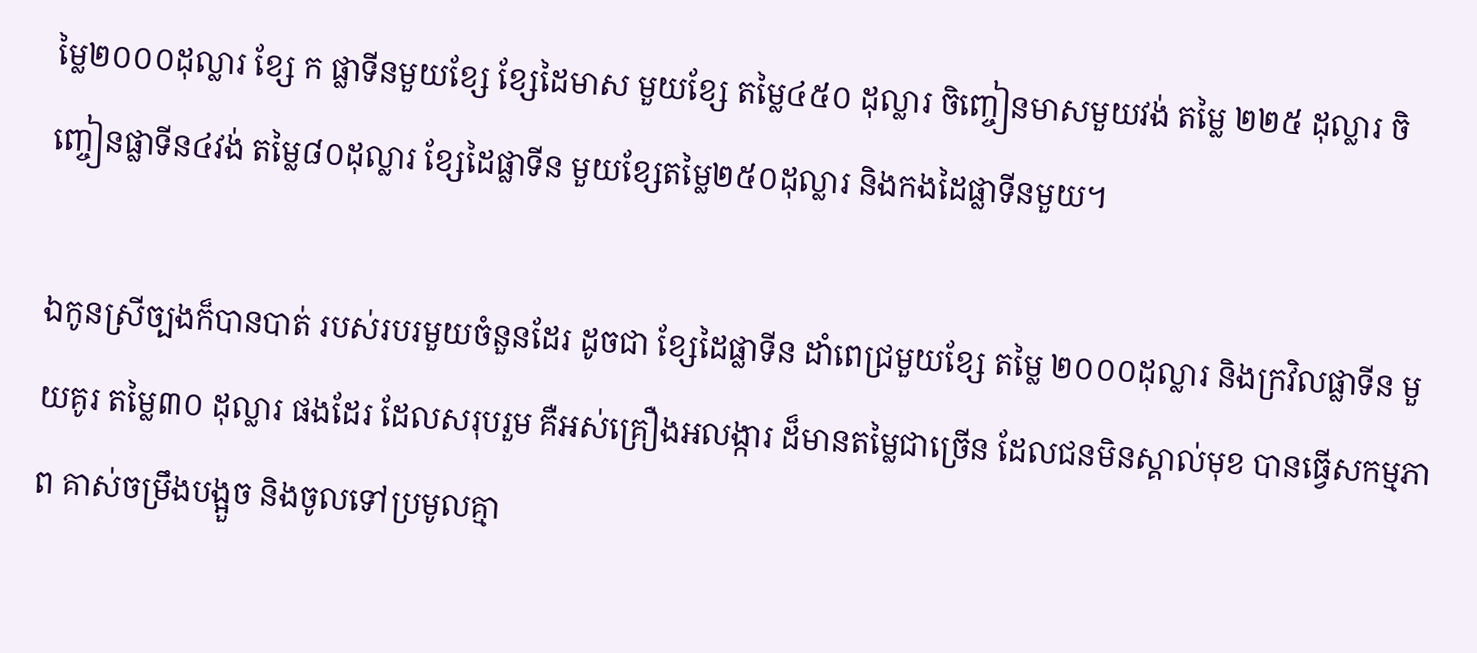ម្លៃ២០០០ដុល្លារ ខ្សែ ក ផ្លាទីនមួយខ្សែ ខ្សែដៃមាស មួយខ្សែ តម្លៃ៤៥០ ដុល្លារ ចិញ្ចៀនមាសមួយវង់ តម្លៃ ២២៥ ដុល្លារ ចិញ្ចៀនផ្លាទីន៤វង់ តម្លៃ៨០ដុល្លារ ខ្សែដៃផ្លាទីន មួយខ្សែតម្លៃ២៥០ដុល្លារ និងកងដៃផ្លាទីនមួយ។

ឯកូនស្រីច្បងក៏បានបាត់ របស់របរមួយចំនួនដែរ ដូចជា ខ្សែដៃផ្លាទីន ដាំពេជ្រមួយខ្សែ តម្លៃ ២០០០ដុល្លារ និងក្រវិលផ្លាទីន មួយគូរ តម្លៃ៣០ ដុល្លារ ផងដែរ ដែលសរុបរួម គឺអស់គ្រឿងអលង្ការ ដ៏មានតម្លៃជាច្រើន ដែលជនមិនស្គាល់មុខ បានធ្វើសកម្មភាព គាស់ចម្រឹងបង្អួច និងចូលទៅប្រមូលគ្មា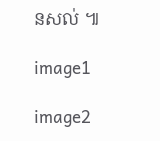នសល់ ៕

image1

image2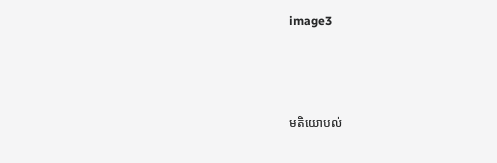image3



មតិយោបល់